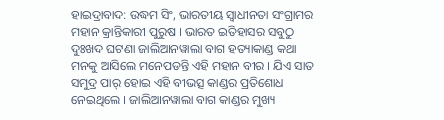ହାଇଦ୍ରାବାଦ: ଉଦ୍ଧମ ସିଂ, ଭାରତୀୟ ସ୍ବାଧୀନତା ସଂଗ୍ରାମର ମହାନ କ୍ରାନ୍ତିକାରୀ ପୁରୁଷ । ଭାରତ ଇତିହାସର ସବୁଠୁ ଦୁଃଖଦ ଘଟଣା ଜାଲିଆନୱାଲା ବାଗ ହତ୍ୟାକାଣ୍ଡ କଥା ମନକୁ ଆସିଲେ ମନେପଡନ୍ତି ଏହି ମହାନ ବୀର । ଯିଏ ସାତ ସମୁଦ୍ର ପାର୍ ହୋଇ ଏହି ବୀଭତ୍ସ କାଣ୍ଡର ପ୍ରତିଶୋଧ ନେଇଥିଲେ । ଜାଲିଆନୱାଲା ବାଗ କାଣ୍ଡର ମୁଖ୍ୟ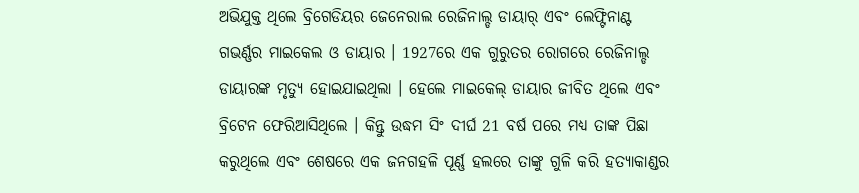ଅଭିଯୁକ୍ତ ଥିଲେ ବ୍ରିଗେଡିୟର ଜେନେରାଲ ରେଜିନାଲ୍ଡ ଡାୟାର୍ ଏବଂ ଲେଫ୍ଟିନାଣ୍ଟ ଗଭର୍ଣ୍ଣର ମାଇକେଲ ଓ ଡାୟାର । 1927ରେ ଏକ ଗୁରୁତର ରୋଗରେ ରେଜିନାଲ୍ଡ ଡାୟାରଙ୍କ ମୃତ୍ୟୁ ହୋଇଯାଇଥିଲା । ହେଲେ ମାଇକେଲ୍ ଡାୟାର ଜୀବିତ ଥିଲେ ଏବଂ ବ୍ରିଟେନ ଫେରିଆସିଥିଲେ । କିନ୍ତୁ ଉଦ୍ଧମ ସିଂ ଦୀର୍ଘ 21 ବର୍ଷ ପରେ ମଧ୍ୟ ତାଙ୍କ ପିଛା କରୁଥିଲେ ଏବଂ ଶେଷରେ ଏକ ଜନଗହଳି ପୂର୍ଣ୍ଣ ହଲରେ ତାଙ୍କୁ ଗୁଳି କରି ହତ୍ୟାକାଣ୍ଡର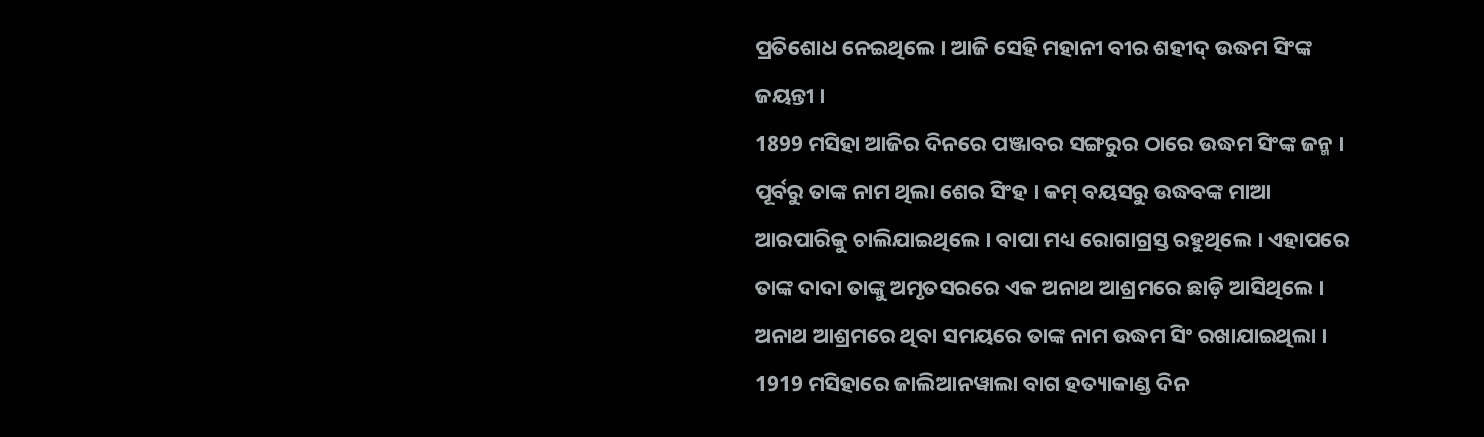ପ୍ରତିଶୋଧ ନେଇଥିଲେ । ଆଜି ସେହି ମହାନୀ ବୀର ଶହୀଦ୍ ଉଦ୍ଧମ ସିଂଙ୍କ ଜୟନ୍ତୀ ।
1899 ମସିହା ଆଜିର ଦିନରେ ପଞ୍ଜାବର ସଙ୍ଗରୁର ଠାରେ ଉଦ୍ଧମ ସିଂଙ୍କ ଜନ୍ମ । ପୂର୍ବରୁ ତାଙ୍କ ନାମ ଥିଲା ଶେର ସିଂହ । କମ୍ ବୟସରୁ ଉଦ୍ଧବଙ୍କ ମାଆ ଆରପାରିକୁ ଚାଲିଯାଇଥିଲେ । ବାପା ମଧ୍ୟ ରୋଗାଗ୍ରସ୍ତ ରହୁଥିଲେ । ଏହାପରେ ତାଙ୍କ ଦାଦା ତାଙ୍କୁ ଅମୃତସରରେ ଏକ ଅନାଥ ଆଶ୍ରମରେ ଛାଡ଼ି ଆସିଥିଲେ । ଅନାଥ ଆଶ୍ରମରେ ଥିବା ସମୟରେ ତାଙ୍କ ନାମ ଉଦ୍ଧମ ସିଂ ରଖାଯାଇଥିଲା ।
1919 ମସିହାରେ ଜାଲିଆନୱାଲା ବାଗ ହତ୍ୟାକାଣ୍ଡ ଦିନ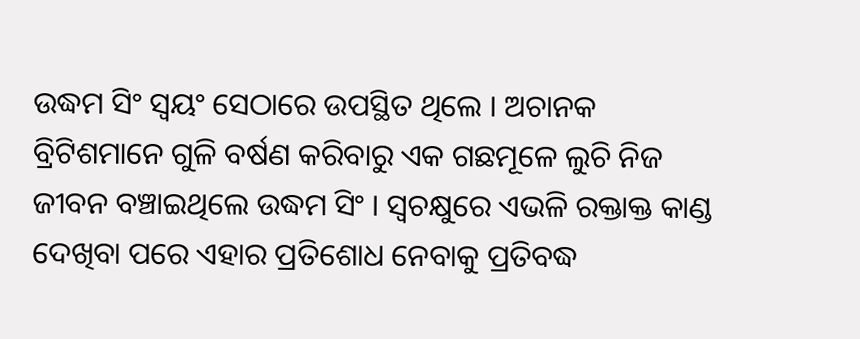ଉଦ୍ଧମ ସିଂ ସ୍ବୟଂ ସେଠାରେ ଉପସ୍ଥିତ ଥିଲେ । ଅଚାନକ ବ୍ରିଟିଶମାନେ ଗୁଳି ବର୍ଷଣ କରିବାରୁ ଏକ ଗଛମୂଳେ ଲୁଚି ନିଜ ଜୀବନ ବଞ୍ଚାଇଥିଲେ ଉଦ୍ଧମ ସିଂ । ସ୍ବଚକ୍ଷୁରେ ଏଭଳି ରକ୍ତାକ୍ତ କାଣ୍ଡ ଦେଖିବା ପରେ ଏହାର ପ୍ରତିଶୋଧ ନେବାକୁ ପ୍ରତିବଦ୍ଧ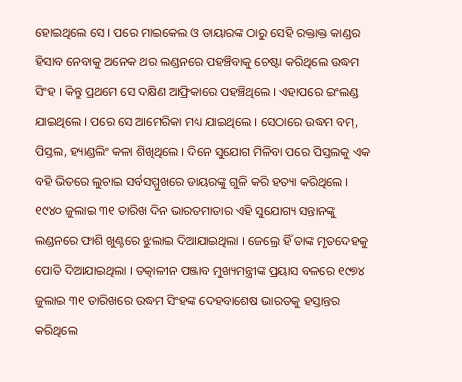ହୋଇଥିଲେ ସେ । ପରେ ମାଇକେଲ ଓ ଡାୟାରଙ୍କ ଠାରୁ ସେହି ରକ୍ତାକ୍ତ କାଣ୍ଡର ହିସାବ ନେବାକୁ ଅନେକ ଥର ଲଣ୍ଡନରେ ପହଞ୍ଚିବାକୁ ଚେଷ୍ଟା କରିଥିଲେ ଉଦ୍ଧମ ସିଂହ । କିନ୍ତୁ ପ୍ରଥମେ ସେ ଦକ୍ଷିଣ ଆଫ୍ରିକାରେ ପହଞ୍ଚିଥିଲେ । ଏହାପରେ ଇଂଲଣ୍ଡ ଯାଇଥିଲେ । ପରେ ସେ ଆମେରିକା ମଧ୍ୟ ଯାଇଥିଲେ । ସେଠାରେ ଉଦ୍ଧମ ବମ୍, ପିସ୍ତଲ, ହ୍ୟାଣ୍ଡଲିଂ କଳା ଶିଖିଥିଲେ । ଦିନେ ସୁଯୋଗ ମିଳିବା ପରେ ପିସ୍ତଲକୁ ଏକ ବହି ଭିତରେ ଲୁଚାଇ ସର୍ବସମ୍ମୁଖରେ ଡାୟରଙ୍କୁ ଗୁଳି କରି ହତ୍ୟା କରିଥିଲେ ।
୧୯୪୦ ଜୁଲାଇ ୩୧ ତାରିଖ ଦିନ ଭାରତମାତାର ଏହି ସୁଯୋଗ୍ୟ ସନ୍ତାନଙ୍କୁ ଲଣ୍ଡନରେ ଫାଶି ଖୁଣ୍ଟରେ ଝୁଲାଇ ଦିଆଯାଇଥିଲା । ଜେଲ୍ରେ ହିଁ ତାଙ୍କ ମୃତଦେହକୁ ପୋତି ଦିଆଯାଇଥିଲା । ତତ୍କାଳୀନ ପଞ୍ଜାବ ମୁଖ୍ୟମନ୍ତ୍ରୀଙ୍କ ପ୍ରୟାସ ବଳରେ ୧୯୭୪ ଜୁଲାଇ ୩୧ ତାରିଖରେ ଉଦ୍ଧମ ସିଂହଙ୍କ ଦେହବାଶେଷ ଭାରତକୁ ହସ୍ତାନ୍ତର କରିଥିଲେ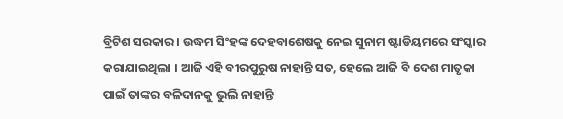ବ୍ରିଟିଶ ସରକାର । ଉଦ୍ଧମ ସିଂହଙ୍କ ଦେହବାଶେଷକୁ ନେଇ ସୁନାମ ଷ୍ଟାଡିୟମରେ ସଂସ୍କାର କରାଯାଇଥିଲା । ଆଜି ଏହି ବୀରପୁରୁଷ ନାହାନ୍ତି ସତ, ହେଲେ ଆଜି ବି ଦେଶ ମାତୃକା ପାଇଁ ତାଙ୍କର ବଳିଦାନକୁ ଭୁଲି ନାହାନ୍ତି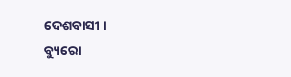ଦେଶବାସୀ ।
ବ୍ୟୁରୋ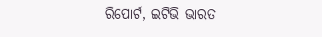ରିପୋର୍ଟ, ଇଟିଭି ଭାରତ